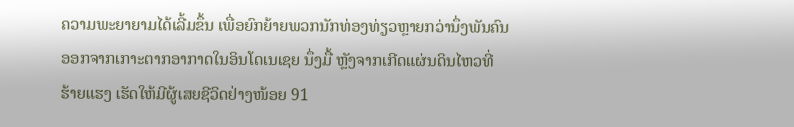ຄວາມພະຍາຍາມໄດ້ເລີ້ມຂຶ້ນ ເພື່ອຍົກຍ້າຍພວກນັກທ່ອງທ່ຽວຫຼາຍກວ່ານຶ່ງພັນຄົນ
ອອກຈາກເກາະຕາກອາກາດໃນອິນໂດເນເຊຍ ນຶ່ງມື້ ຫຼັງຈາກເກີດແຜ່ນດິນໄຫວທີ່
ຮ້າຍແຮງ ເຮັດໃຫ້ມີຜູ້ເສຍຊີວິດຢ່າງໜ້ອຍ 91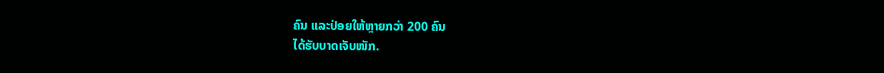ຄົນ ແລະປ່ອຍໃຫ້ຫຼາຍກວ່າ 200 ຄົນ
ໄດ້ຮັບບາດເຈັບໜັກ.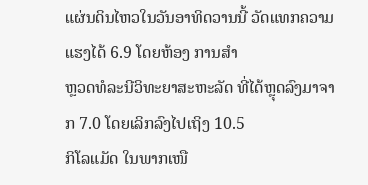ແຜ່ນດິນໄຫວໃນວັນອາທິດວານນີ້ ວັດແທກຄວາມແຮງໄດ້ 6.9 ໂດຍຫ້ອງ ການສຳ
ຫຼວດທໍລະນີວິທະຍາສະຫະລັດ ທີ່ໄດ້ຫຼຸດລົງມາຈາກ 7.0 ໂດຍເລິກລົງໄປເຖິງ 10.5
ກິໂລແມັດ ໃນພາກເໜື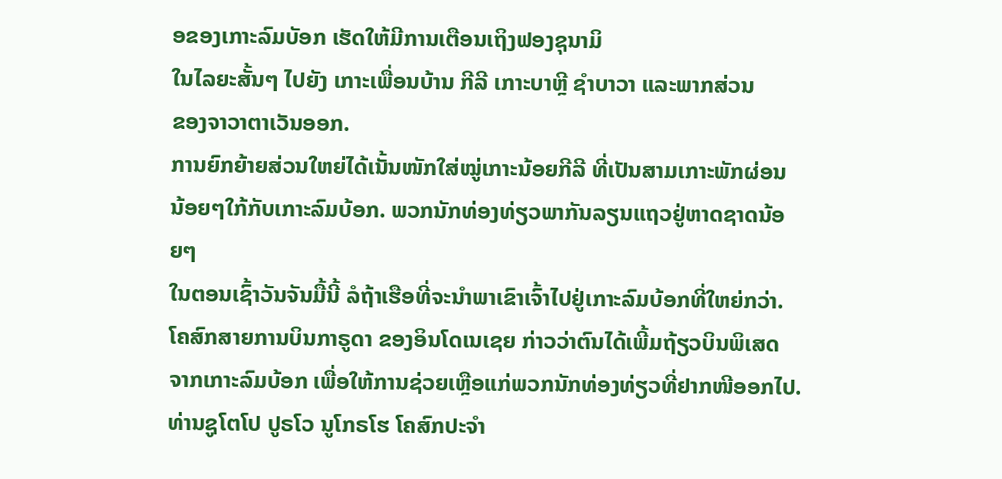ອຂອງເກາະລົມບັອກ ເຮັດໃຫ້ມີການເຕືອນເຖິງຟອງຊຸນາມິ
ໃນໄລຍະສັ້ນໆ ໄປຍັງ ເກາະເພື່ອນບ້ານ ກີລີ ເກາະບາຫຼີ ຊໍາບາວາ ແລະພາກສ່ວນ
ຂອງຈາວາຕາເວັນອອກ.
ການຍົກຍ້າຍສ່ວນໃຫຍ່ໄດ້ເນັ້ນໜັກໃສ່ໝູ່ເກາະນ້ອຍກີລີ ທີ່ເປັນສາມເກາະພັກຜ່ອນ
ນ້ອຍໆໃກ້ກັບເກາະລົມບ້ອກ. ພວກນັກທ່ອງທ່ຽວພາກັນລຽນແຖວຢູ່ຫາດຊາດນ້ອຍໆ
ໃນຕອນເຊົ້າວັນຈັນມື້ນີ້ ລໍຖ້າເຮືອທີ່ຈະນຳພາເຂົາເຈົ້າໄປຢູ່ເກາະລົມບ້ອກທີ່ໃຫຍ່ກວ່າ.
ໂຄສົກສາຍການບິນກາຣູດາ ຂອງອິນໂດເນເຊຍ ກ່າວວ່າຕົນໄດ້ເພີ້ມຖ້ຽວບິນພິເສດ
ຈາກເກາະລົມບ້ອກ ເພື່ອໃຫ້ການຊ່ວຍເຫຼືອແກ່ພວກນັກທ່ອງທ່ຽວທີ່ຢາກໜີອອກໄປ.
ທ່ານຊູໂຕໂປ ປູຣໂວ ນູໂກຣໂຮ ໂຄສົກປະຈຳ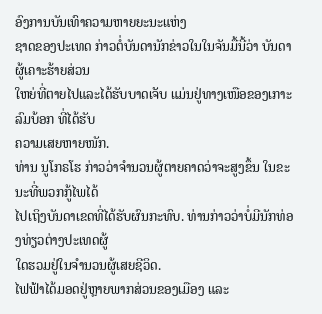ອົງການບັນເທົາຄວາມຫາຍຍະນະແຫ່ງ
ຊາດຂອງປະເທດ ກ່າວຕໍ່ບັນດານັກຂ່າວໃນໃນຈັນມື້ນີ້ວ່າ ບັນດາຜູ້ເຄາະຮ້າຍສ່ວນ
ໃຫຍ່ທີ່ຕາຍໄປແລະໄດ້ຮັບບາດເຈັບ ແມ່ນຢູ່ທາງເໜືອຂອງເກາະລົມບ້ອກ ທີ່ໄດ້ຮັບ
ຄວາມເສຍຫາຍໜັກ.
ທ່ານ ນູໂກຣໂຮ ກ່າວວ່າຈຳນວນຜູ້ຕາຍຄາດວ່າຈະສູງຂຶ້ນ ໃນຂະນະທີ່ພວກກູ້ໄພໄດ້
ໄປເຖິງບັນດາເຂດທີ່ໄດ້ຮັບຜົນກະທົບ. ທ່ານກ່າວວ່າບໍ່ມີນັກທ່ອງທ່ຽວຕ່າງປະເທດຜູ້
ໃດຮວມຢູ່ໃນຈຳນວນຜູ້ເສຍຊີວິດ.
ໄຟຟ້າໄດ້ມອດຢູ່ຫຼາຍພາກສ່ວນຂອງເມືອງ ແລະ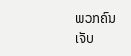ພວກຄົນເຈັບ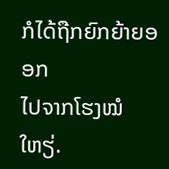ກໍໄດ້ຖືກຍົກຍ້າຍອອກ
ໄປຈາກໂຮງໝໍໃຫຽ່.